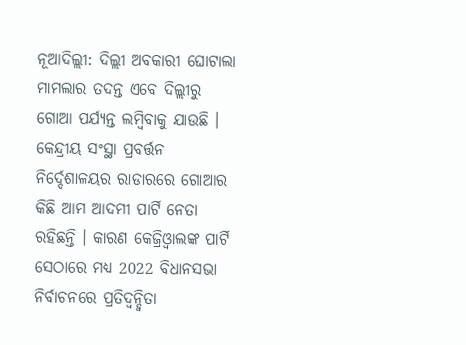ନୂଆଦିଲ୍ଲୀ: ଦିଲ୍ଲୀ ଅବକାରୀ ଘୋଟାଲା ମାମଲାର ତଦନ୍ତ ଏବେ ଦିଲ୍ଲୀରୁ ଗୋଆ ପର୍ଯ୍ୟନ୍ତ ଲମ୍ବିବାକୁ ଯାଉଛି । କେନ୍ଦ୍ରୀୟ ସଂସ୍ଥା ପ୍ରବର୍ତ୍ତନ ନିର୍ଦ୍ଦେଶାଳୟର ରାଡାରରେ ଗୋଆର କିଛି ଆମ ଆଦମୀ ପାର୍ଟି ନେତା ରହିଛନ୍ତି । କାରଣ କେଜ୍ରିଓ୍ବାଲଙ୍କ ପାର୍ଟି ସେଠାରେ ମଧ୍ୟ 2022 ବିଧାନସଭା ନିର୍ବାଚନରେ ପ୍ରତିଦ୍ବନ୍ଦ୍ବିତା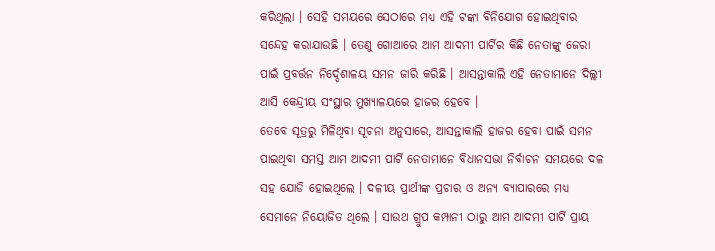କରିଥିଲା । ସେହି ସମୟରେ ସେଠାରେ ମଧ୍ୟ ଏହି ଟଙ୍କା ବିନିଯୋଗ ହୋଇଥିବାର ସନ୍ଦେହ କରାଯାଉଛି । ତେଣୁ ଗୋଆରେ ଆମ ଆଦମୀ ପାର୍ଟିର କିଛି ନେତାଙ୍କୁ ଜେରା ପାଇଁ ପ୍ରବର୍ତ୍ତନ ନିର୍ଦ୍ଦେଶାଳୟ ସମନ ଜାରି କରିଛି । ଆସନ୍ତାକାଲି ଏହି ନେତାମାନେ ଦିଲ୍ଲୀ ଆସି କେନ୍ଦ୍ରୀୟ ସଂସ୍ଥାର ମୁଖ୍ୟାଳୟରେ ହାଜର ହେବେ ।
ତେବେ ସୂତ୍ରରୁ ମିଳିଥିବା ସୂଚନା ଅନୁସାରେ, ଆସନ୍ତାକାଲି ହାଜର ହେବା ପାଇଁ ସମନ ପାଇଥିବା ସମସ୍ତ ଆମ ଆଦମୀ ପାର୍ଟି ନେତାମାନେ ବିଧାନସଭା ନିର୍ବାଚନ ସମୟରେ ଦଳ ସହ ଯୋଡି ହୋଇଥିଲେ । ଦଳୀୟ ପ୍ରାର୍ଥୀଙ୍କ ପ୍ରଚାର ଓ ଅନ୍ୟ ବ୍ୟାପାରରେ ମଧ୍ୟ ସେମାନେ ନିୟୋଜିତ ଥିଲେ । ସାଉଥ ଗ୍ରୁପ କମ୍ପାନୀ ଠାରୁ ଆମ ଆଦମୀ ପାର୍ଟି ପ୍ରାୟ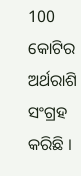100 କୋଟିର ଅର୍ଥରାଶି ସଂଗ୍ରହ କରିଛି ।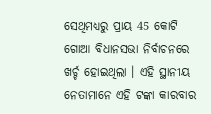ସେଥିମଧ୍ୟରୁ ପ୍ରାୟ 45 କୋଟି ଗୋଆ ବିଧାନସଭା ନିର୍ବାଚନରେ ଖର୍ଚ୍ଚ ହୋଇଥିଲା । ଏହି ସ୍ଥାନୀୟ ନେତାମାନେ ଏହି ଟଙ୍କା କାରବାର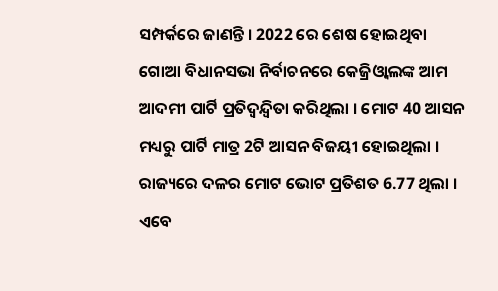ସମ୍ପର୍କରେ ଜାଣନ୍ତି । 2022 ରେ ଶେଷ ହୋଇଥିବା ଗୋଆ ବିଧାନସଭା ନିର୍ବାଚନରେ କେଜ୍ରିଓ୍ବାଲଙ୍କ ଆମ ଆଦମୀ ପାର୍ଟି ପ୍ରତିଦ୍ବନ୍ଦ୍ବିତା କରିଥିଲା । ମୋଟ 40 ଆସନ ମଧ୍ୟରୁ ପାର୍ଟି ମାତ୍ର 2ଟି ଆସନ ବିଜୟୀ ହୋଇଥିଲା । ରାଜ୍ୟରେ ଦଳର ମୋଟ ଭୋଟ ପ୍ରତିଶତ 6.77 ଥିଲା ।
ଏବେ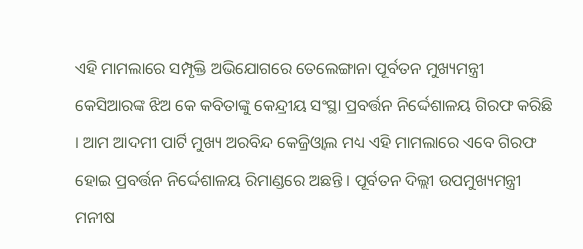ଏହି ମାମଲାରେ ସମ୍ପୃକ୍ତି ଅଭିଯୋଗରେ ତେଲେଙ୍ଗାନା ପୂର୍ବତନ ମୁଖ୍ୟମନ୍ତ୍ରୀ କେସିଆରଙ୍କ ଝିଅ କେ କବିତାଙ୍କୁ କେନ୍ଦ୍ରୀୟ ସଂସ୍ଥା ପ୍ରବର୍ତ୍ତନ ନିର୍ଦ୍ଦେଶାଳୟ ଗିରଫ କରିଛି । ଆମ ଆଦମୀ ପାର୍ଟି ମୁଖ୍ୟ ଅରବିନ୍ଦ କେଜ୍ରିଓ୍ବାଲ ମଧ୍ୟ ଏହି ମାମଲାରେ ଏବେ ଗିରଫ ହୋଇ ପ୍ରବର୍ତ୍ତନ ନିର୍ଦ୍ଦେଶାଳୟ ରିମାଣ୍ଡରେ ଅଛନ୍ତି । ପୂର୍ବତନ ଦିଲ୍ଲୀ ଉପମୁଖ୍ୟମନ୍ତ୍ରୀ ମନୀଷ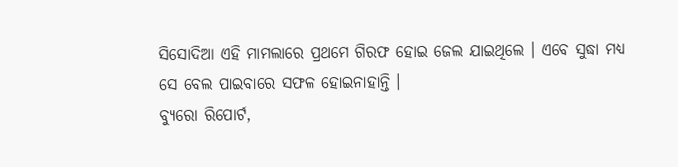ସିସୋଦିଆ ଏହି ମାମଲାରେ ପ୍ରଥମେ ଗିରଫ ହୋଇ ଜେଲ ଯାଇଥିଲେ । ଏବେ ସୁଦ୍ଧା ମଧ୍ୟ ସେ ବେଲ ପାଇବାରେ ସଫଳ ହୋଇନାହାନ୍ତି ।
ବ୍ୟୁରୋ ରିପୋର୍ଟ,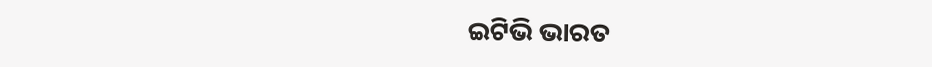ଇଟିଭି ଭାରତ